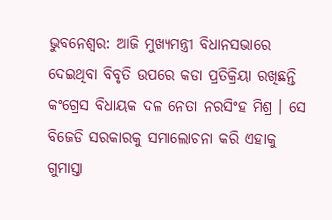ଭୁବନେଶ୍ୱର: ଆଜି ମୁଖ୍ୟମନ୍ତ୍ରୀ ବିଧାନସଭାରେ ଦେଇଥିବା ବିବୃତି ଉପରେ କଡା ପ୍ରତିକ୍ରିୟା ରଖିଛନ୍ତି କଂଗ୍ରେସ ବିଧାୟକ ଦଳ ନେତା ନରସିଂହ ମିଶ୍ର । ସେ ବିଜେଡି ସରକାରକୁ ସମାଲୋଚନା କରି ଏହାକୁ ଗୁମାସ୍ତା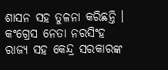ଶାସନ ସହ ତୁଳନା କରିଛନ୍ତି । କଂଗ୍ରେସ ନେତା ନରସିଂହ ରାଜ୍ୟ ସହ କେନ୍ଦ୍ର ସରକାରଙ୍କ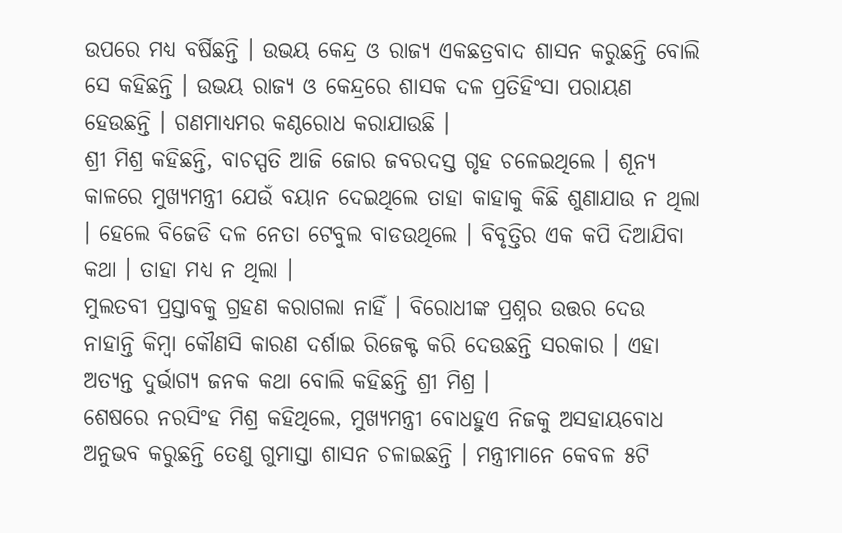ଉପରେ ମଧ୍ୟ ବର୍ଷିଛନ୍ତି । ଉଭୟ କେନ୍ଦ୍ର ଓ ରାଜ୍ୟ ଏକଛତ୍ରବାଦ ଶାସନ କରୁଛନ୍ତି ବୋଲି ସେ କହିଛନ୍ତି । ଉଭୟ ରାଜ୍ୟ ଓ କେନ୍ଦ୍ରରେ ଶାସକ ଦଳ ପ୍ରତିହିଂସା ପରାୟଣ ହେଉଛନ୍ତି । ଗଣମାଧ୍ୟମର କଣ୍ଠରୋଧ କରାଯାଉଛି ।
ଶ୍ରୀ ମିଶ୍ର କହିଛନ୍ତି, ବାଚସ୍ପତି ଆଜି ଜୋର ଜବରଦସ୍ତ ଗୃହ ଚଳେଇଥିଲେ । ଶୂନ୍ୟ କାଳରେ ମୁଖ୍ୟମନ୍ତ୍ରୀ ଯେଉଁ ବୟାନ ଦେଇଥିଲେ ତାହା କାହାକୁ କିଛି ଶୁଣାଯାଉ ନ ଥିଲା । ହେଲେ ବିଜେଡି ଦଳ ନେତା ଟେବୁଲ ବାଡଉଥିଲେ । ବିବୃତ୍ତିର ଏକ କପି ଦିଆଯିବା କଥା । ତାହା ମଧ୍ୟ ନ ଥିଲା ।
ମୁଲତବୀ ପ୍ରସ୍ତାବକୁ ଗ୍ରହଣ କରାଗଲା ନାହିଁ । ବିରୋଧୀଙ୍କ ପ୍ରଶ୍ନର ଉତ୍ତର ଦେଉ ନାହାନ୍ତି କିମ୍ବା କୌଣସି କାରଣ ଦର୍ଶାଇ ରିଜେକ୍ଟ କରି ଦେଉଛନ୍ତି ସରକାର । ଏହା ଅତ୍ୟନ୍ତ ଦୁର୍ଭାଗ୍ୟ ଜନକ କଥା ବୋଲି କହିଛନ୍ତି ଶ୍ରୀ ମିଶ୍ର ।
ଶେଷରେ ନରସିଂହ ମିଶ୍ର କହିଥିଲେ, ମୁଖ୍ୟମନ୍ତ୍ରୀ ବୋଧହୁଏ ନିଜକୁ ଅସହାୟବୋଧ ଅନୁଭବ କରୁଛନ୍ତି ତେଣୁ ଗୁମାସ୍ତା ଶାସନ ଚଳାଇଛନ୍ତି । ମନ୍ତ୍ରୀମାନେ କେବଳ ୫ଟି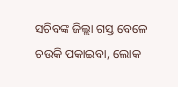ସଚିବଙ୍କ ଜିଲ୍ଲା ଗସ୍ତ ବେଳେ ଚଉକି ପକାଇବା, ଲୋକ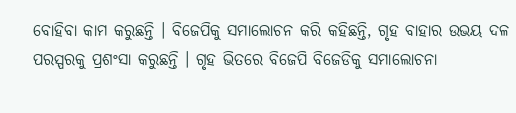ବୋହିବା କାମ କରୁଛନ୍ତି । ବିଜେପିକୁ ସମାଲୋଚନ କରି କହିଛନ୍ତି, ଗୃହ ବାହାର ଉଭୟ ଦଳ ପରସ୍ପରକୁ ପ୍ରଶଂସା କରୁଛନ୍ତି । ଗୃହ ଭିତରେ ବିଜେପି ବିଜେଡିକୁ ସମାଲୋଚନା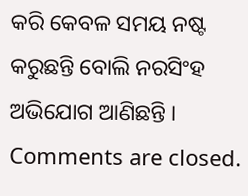କରି କେବଳ ସମୟ ନଷ୍ଟ କରୁଛନ୍ତି ବୋଲି ନରସିଂହ ଅଭିଯୋଗ ଆଣିଛନ୍ତି ।
Comments are closed.